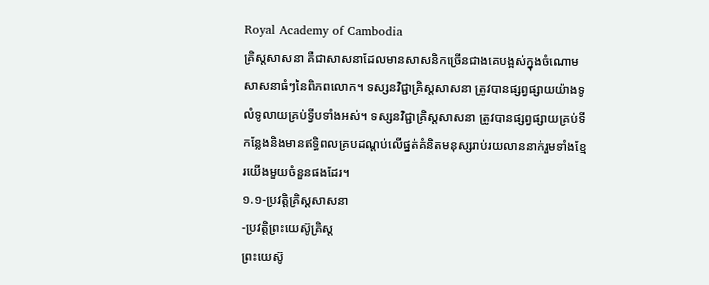Royal Academy of Cambodia
គ្រិស្តសាសនា គឺជាសាសនាដែលមានសាសនិកច្រើនជាងគេបង្អស់ក្នុងចំណោមសាសនាធំៗនៃពិភពលោក។ ទស្សនវិជ្ជាគ្រិស្តសាសនា ត្រូវបានផ្សព្វផ្សាយយ៉ាងទូលំទូលាយគ្រប់ទ្វីបទាំងអស់។ ទស្សនវិជ្ជាគ្រិស្តសាសនា ត្រូវបានផ្សព្វផ្សាយគ្រប់ទីកន្លែងនិងមានឥទ្ធិពលគ្របដណ្ដប់លើផ្នត់គំនិតមនុស្សរាប់រយលាននាក់រួមទាំងខ្មែរយើងមួយចំនួនផងដែរ។
១.១-ប្រវត្តិគ្រិស្តសាសនា
-ប្រវត្តិព្រះយេស៊ូគ្រិស្ត
ព្រះយេស៊ូ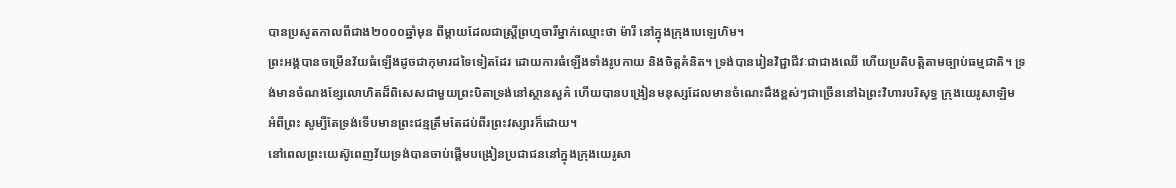បានប្រសូតកាលពីជាង២០០០ឆ្នាំមុន ពីម្តាយដែលជាស្ត្រីព្រហ្មចារីម្នាក់ឈ្មោះថា ម៉ារី នៅក្នុងក្រុងបេឡេហិម។
ព្រះអង្គបានចម្រើនវ័យធំឡើងដូចជាកុមារដទៃទៀតដែរ ដោយការធំឡើងទាំងរូបកាយ និងចិត្តគំនិត។ ទ្រង់បានរៀនវិជ្ជាជីវៈជាជាងឈើ ហើយប្រតិបត្តិតាមច្បាប់ធម្មជាតិ។ ទ្រង់មានចំណងខ្សែលោហិតដ៏ពិសេសជាមួយព្រះបិតាទ្រង់នៅស្ថានសួគ៌ ហើយបានបង្រៀនមនុស្សដែលមានចំណេះដឹងខ្ពស់ៗជាច្រើននៅឯព្រះវិហារបរិសុទ្ធ ក្រុងយេរូសាឡិម អំពីព្រះ សូម្បីតែទ្រង់ទើបមានព្រះជន្មត្រឹមតែដប់ពីរព្រះវស្សារក៏ដោយ។
នៅពេលព្រះយេស៊ូពេញវ័យទ្រង់បានចាប់ផ្តើមបង្រៀនប្រជាជននៅក្នុងក្រុងយេរូសា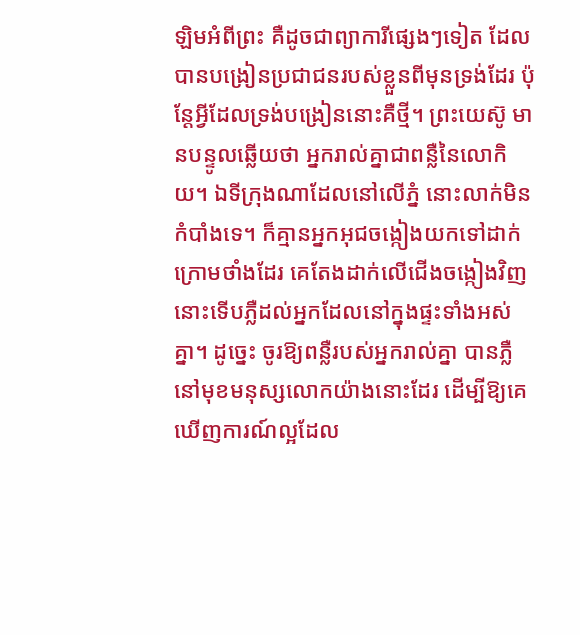ឡិមអំពីព្រះ គឺដូចជាព្យាការីផ្សេងៗទៀត ដែលបានបង្រៀនប្រជាជនរបស់ខ្លួនពីមុនទ្រង់ដែរ ប៉ុន្តែអ្វីដែលទ្រង់បង្រៀននោះគឺថ្មី។ ព្រះយេស៊ូ មានបន្ទូលឆ្លើយថា អ្នករាល់គ្នាជាពន្លឺនៃលោកិយ។ ឯទីក្រុងណាដែលនៅលើភ្នំ នោះលាក់មិនកំបាំងទេ។ ក៏គ្មានអ្នកអុជចង្កៀងយកទៅដាក់ក្រោមថាំងដែរ គេតែងដាក់លើជើងចង្កៀងវិញ នោះទើបភ្លឺដល់អ្នកដែលនៅក្នុងផ្ទះទាំងអស់គ្នា។ ដូច្នេះ ចូរឱ្យពន្លឺរបស់អ្នករាល់គ្នា បានភ្លឺនៅមុខមនុស្សលោកយ៉ាងនោះដែរ ដើម្បីឱ្យគេឃើញការណ៍ល្អដែល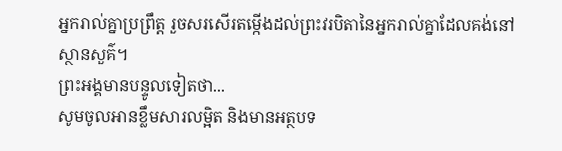អ្នករាល់គ្នាប្រព្រឹត្ត រួចសរសើរតម្កើងដល់ព្រះវរបិតានៃអ្នករាល់គ្នាដែលគង់នៅស្ថានសួគ៌។
ព្រះអង្គមានបន្ទូលទៀតថា...
សូមចូលអានខ្លឹមសារលម្អិត និងមានអត្ថបទ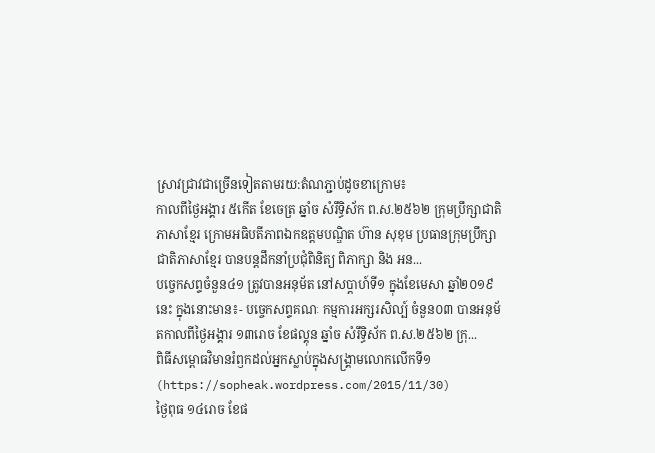ស្រាវជ្រាវជាច្រើនទៀតតាមរយ:តំណភ្ជាប់ដូចខាក្រោម៖
កាលពីថ្ងៃអង្គារ ៥កេីត ខែចេត្រ ឆ្នាំច សំរឹទ្ធិស័ក ព.ស.២៥៦២ ក្រុមប្រឹក្សាជាតិភាសាខ្មែរ ក្រោមអធិបតីភាពឯកឧត្តមបណ្ឌិត ហ៊ាន សុខុម ប្រធានក្រុមប្រឹក្សាជាតិភាសាខ្មែរ បានបន្តដឹកនាំប្រជុំពិនិត្យ ពិភាក្សា និង អន...
បច្ចេកសព្ទចំនួន៤១ ត្រូវបានអនុម័ត នៅសប្តាហ៍ទី១ ក្នុងខែមេសា ឆ្នាំ២០១៩នេះ ក្នុងនោះមាន៖- បច្ចេកសព្ទគណៈ កម្មការអក្សរសិល្ប៍ ចំនួន០៣ បានអនុម័តកាលពីថ្ងៃអង្គារ ១៣រោច ខែផល្គុន ឆ្នាំច សំរឹទ្ធិស័ក ព.ស.២៥៦២ ក្រុ...
ពិធីសម្ពោធវិមានរំឭកដល់អ្នកស្លាប់ក្នុងសង្គ្រាមលោកលើកទី១ (https://sopheak.wordpress.com/2015/11/30)
ថ្ងៃពុធ ១៤រោច ខែផ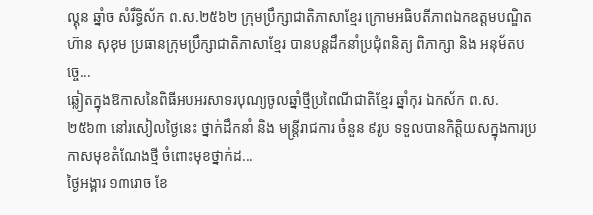ល្គុន ឆ្នាំច សំរឹទ្ធិស័ក ព.ស.២៥៦២ ក្រុមប្រឹក្សាជាតិភាសាខ្មែរ ក្រោមអធិបតីភាពឯកឧត្តមបណ្ឌិត ហ៊ាន សុខុម ប្រធានក្រុមប្រឹក្សាជាតិភាសាខ្មែរ បានបន្តដឹកនាំប្រជុំពនិត្យ ពិភាក្សា និង អនុម័តបច្ចេ...
ឆ្លៀតក្នុងឱកាសនៃពិធីអបអរសាទរបុណ្យចូលឆ្នាំថ្មីប្រពៃណីជាតិខ្មែរ ឆ្នាំកុរ ឯកស័ក ព.ស. ២៥៦៣ នៅរសៀលថ្ងៃនេះ ថ្នាក់ដឹកនាំ និង មន្ត្រីរាជការ ចំនួន ៩រូប ទទួលបានកិត្តិយសក្នុងការប្រកាសមុខតំណែងថ្មី ចំពោះមុខថ្នាក់ដ...
ថ្ងៃអង្គារ ១៣រោច ខែ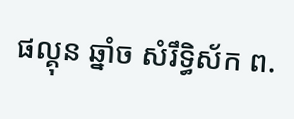ផល្គុន ឆ្នាំច សំរឹទ្ធិស័ក ព.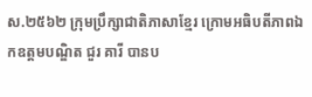ស.២៥៦២ ក្រុមប្រឹក្សាជាតិភាសាខ្មែរ ក្រោមអធិបតីភាពឯកឧត្តមបណ្ឌិត ជួរ គារី បានប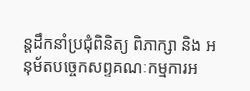ន្តដឹកនាំប្រជុំពិនិត្យ ពិភាក្សា និង អនុម័តបច្ចេកសព្ទគណៈកម្មការអ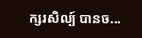ក្សរសិល្ប៍ បានច...